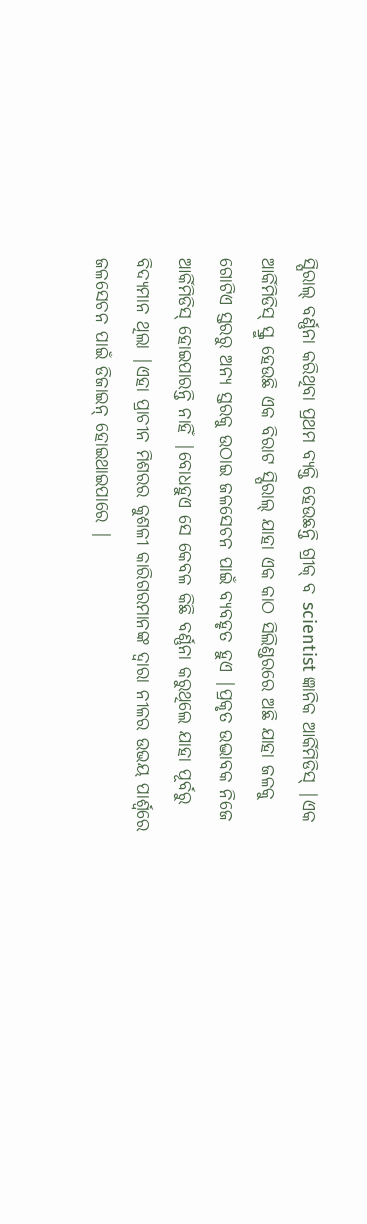ସ୍ପିରାଲ୍ ବର୍ଣ୍ଣନା କରିଥିବା ପ୍ରଥମ ବ୍ୟକ୍ତି ହେଉଛନ୍ତି ଗ୍ରୀକ୍ ବ scientist ଜ୍ଞାନିକ ଆର୍କିମିଡିସ୍ |ଏକ ଆର୍କିମିଡିସ୍ ସ୍କ୍ରୁ ହେଉଛି ଏକ ବିରାଟ ସ୍ପିରାଲ୍ ଯାହା ଏକ କାଠ ସିଲିଣ୍ଡରରେ ଅଛି ଯାହା ଜଳକୁ ଗୋଟିଏ ସ୍ତରରୁ ଅନ୍ୟ ସ୍ତରକୁ ଉଠାଇ ଜଳସେଚନ ପାଇଁ ବ୍ୟବହୃତ ହୁଏ |ପ୍ରକୃତ ଉଦ୍ଭାବକ ନିଜେ ଆର୍କିମିଡିସ୍ ହୋଇପାରନ୍ତି ନାହିଁ |ବୋଧହୁଏ ସେ କେବଳ କିଛି ବର୍ଣ୍ଣନା କରୁଥିଲେ ଯାହା ପୂର୍ବରୁ ବିଦ୍ୟମାନ ଥିଲା |ଏହା ପ୍ରାଚୀନ ମିଶରର କୁଶଳୀ କାରିଗରମାନଙ୍କ ଦ୍ୱାରା ନୀଳର ଉଭୟ ପାର୍ଶ୍ୱରେ ଜଳସେଚନ ପାଇଁ ଡିଜାଇନ୍ ହୋଇଥାଇପାରେ |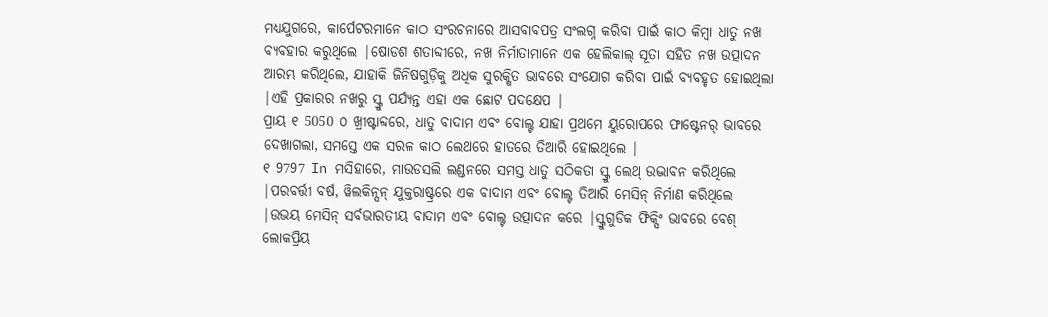ମଧ୍ୟଯୁଗରେ, କାର୍ପେଟରମାନେ କାଠ ସଂରଚନାରେ ଆସବାବପତ୍ର ସଂଲଗ୍ନ କରିବା ପାଇଁ କାଠ କିମ୍ବା ଧାତୁ ନଖ ବ୍ୟବହାର କରୁଥିଲେ |ଷୋଡଶ ଶତାବ୍ଦୀରେ, ନଖ ନିର୍ମାତାମାନେ ଏକ ହେଲିକାଲ୍ ସୂତା ସହିତ ନଖ ଉତ୍ପାଦନ ଆରମ୍ଭ କରିଥିଲେ, ଯାହାକି ଜିନିଷଗୁଡ଼ିକୁ ଅଧିକ ସୁରକ୍ଷିତ ଭାବରେ ସଂଯୋଗ କରିବା ପାଇଁ ବ୍ୟବହୃତ ହୋଇଥିଲା |ଏହି ପ୍ରକାରର ନଖରୁ ସ୍କ୍ରୁ ପର୍ଯ୍ୟନ୍ତ ଏହା ଏକ ଛୋଟ ପଦକ୍ଷେପ |
ପ୍ରାୟ ୧ 5050 ୦ ଖ୍ରୀଷ୍ଟାବ୍ଦରେ, ଧାତୁ ବାଦାମ ଏବଂ ବୋଲ୍ଟ ଯାହା ପ୍ରଥମେ ୟୁରୋପରେ ଫାଷ୍ଟେନର୍ ଭାବରେ ଦେଖାଗଲା, ସମସ୍ତେ ଏକ ସରଳ କାଠ ଲେଥରେ ହାତରେ ତିଆରି ହୋଇଥିଲେ |
୧ 9797 In ମସିହାରେ, ମାଉଡସଲି ଲଣ୍ଡନରେ ସମସ୍ତ ଧାତୁ ସଠିକତା ସ୍କ୍ରୁ ଲେଥ୍ ଉଦ୍ଭାବନ କରିଥିଲେ |ପରବର୍ତ୍ତୀ ବର୍ଷ, ୱିଲକିନ୍ସନ୍ ଯୁକ୍ତରାଷ୍ଟ୍ରରେ ଏକ ବାଦାମ ଏବଂ ବୋଲ୍ଟ ତିଆରି ମେସିନ୍ ନିର୍ମାଣ କରିଥିଲେ |ଉଭୟ ମେସିନ୍ ସର୍ବଭାରତୀୟ ବାଦାମ ଏବଂ ବୋଲ୍ଟ ଉତ୍ପାଦନ କରେ |ସ୍କ୍ରୁଗୁଡିକ ଫିକ୍ସିଂ ଭାବରେ ବେଶ୍ ଲୋକପ୍ରିୟ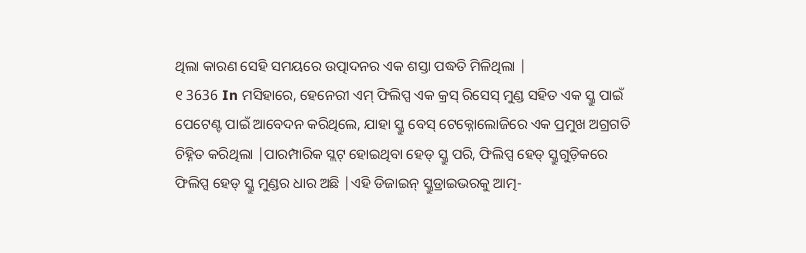ଥିଲା କାରଣ ସେହି ସମୟରେ ଉତ୍ପାଦନର ଏକ ଶସ୍ତା ପଦ୍ଧତି ମିଳିଥିଲା |
୧ 3636 In ମସିହାରେ, ହେନେରୀ ଏମ୍ ଫିଲିପ୍ସ ଏକ କ୍ରସ୍ ରିସେସ୍ ମୁଣ୍ଡ ସହିତ ଏକ ସ୍କ୍ରୁ ପାଇଁ ପେଟେଣ୍ଟ ପାଇଁ ଆବେଦନ କରିଥିଲେ, ଯାହା ସ୍କ୍ରୁ ବେସ୍ ଟେକ୍ନୋଲୋଜିରେ ଏକ ପ୍ରମୁଖ ଅଗ୍ରଗତି ଚିହ୍ନିତ କରିଥିଲା |ପାରମ୍ପାରିକ ସ୍ଲଟ୍ ହୋଇଥିବା ହେଡ୍ ସ୍କ୍ରୁ ପରି, ଫିଲିପ୍ସ ହେଡ୍ ସ୍କ୍ରୁଗୁଡ଼ିକରେ ଫିଲିପ୍ସ ହେଡ୍ ସ୍କ୍ରୁ ମୁଣ୍ଡର ଧାର ଅଛି |ଏହି ଡିଜାଇନ୍ ସ୍କ୍ରୁଡ୍ରାଇଭରକୁ ଆତ୍ମ-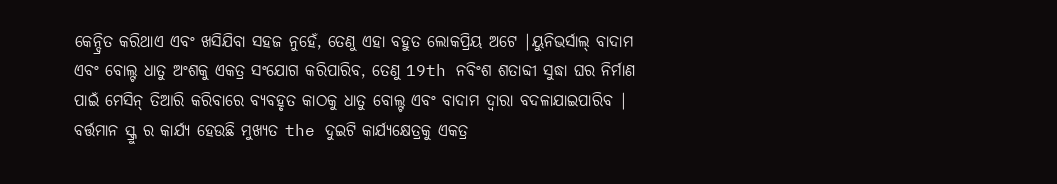କେନ୍ଦ୍ରିତ କରିଥାଏ ଏବଂ ଖସିଯିବା ସହଜ ନୁହେଁ, ତେଣୁ ଏହା ବହୁତ ଲୋକପ୍ରିୟ ଅଟେ |ୟୁନିଭର୍ସାଲ୍ ବାଦାମ ଏବଂ ବୋଲ୍ଟ ଧାତୁ ଅଂଶକୁ ଏକତ୍ର ସଂଯୋଗ କରିପାରିବ, ତେଣୁ 19th ନବିଂଶ ଶତାବ୍ଦୀ ସୁଦ୍ଧା ଘର ନିର୍ମାଣ ପାଇଁ ମେସିନ୍ ତିଆରି କରିବାରେ ବ୍ୟବହୃତ କାଠକୁ ଧାତୁ ବୋଲ୍ଟ ଏବଂ ବାଦାମ ଦ୍ୱାରା ବଦଳାଯାଇପାରିବ |
ବର୍ତ୍ତମାନ ସ୍କ୍ରୁ ର କାର୍ଯ୍ୟ ହେଉଛି ମୁଖ୍ୟତ the ଦୁଇଟି କାର୍ଯ୍ୟକ୍ଷେତ୍ରକୁ ଏକତ୍ର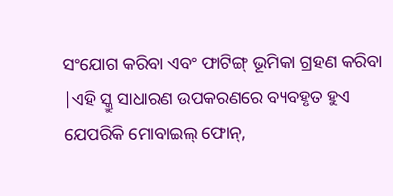ସଂଯୋଗ କରିବା ଏବଂ ଫାଟିଙ୍ଗ୍ ଭୂମିକା ଗ୍ରହଣ କରିବା |ଏହି ସ୍କ୍ରୁ ସାଧାରଣ ଉପକରଣରେ ବ୍ୟବହୃତ ହୁଏ ଯେପରିକି ମୋବାଇଲ୍ ଫୋନ୍,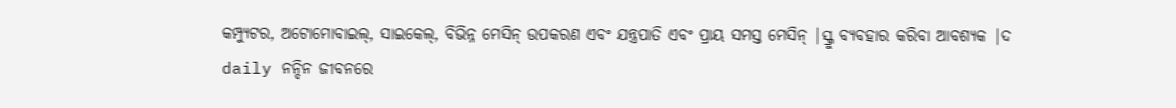କମ୍ପ୍ୟୁଟର, ଅଟୋମୋବାଇଲ୍, ସାଇକେଲ୍, ବିଭିନ୍ନ ମେସିନ୍ ଉପକରଣ ଏବଂ ଯନ୍ତ୍ରପାତି ଏବଂ ପ୍ରାୟ ସମସ୍ତ ମେସିନ୍ |ସ୍କ୍ରୁ ବ୍ୟବହାର କରିବା ଆବଶ୍ୟକ |ଦ daily ନନ୍ଦିନ ଜୀବନରେ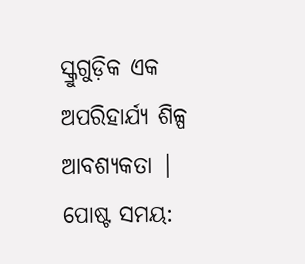ସ୍କ୍ରୁଗୁଡ଼ିକ ଏକ ଅପରିହାର୍ଯ୍ୟ ଶିଳ୍ପ ଆବଶ୍ୟକତା |
ପୋଷ୍ଟ ସମୟ: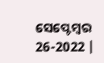ସେପ୍ଟେମ୍ବର 26-2022 |